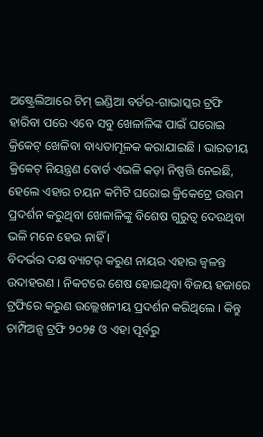ଅଷ୍ଟ୍ରେଲିଆରେ ଟିମ୍ ଇଣ୍ଡିଆ ବର୍ଡର-ଗାଭାସ୍କର ଟ୍ରଫି ହାରିବା ପରେ ଏବେ ସବୁ ଖେଳାଳିଙ୍କ ପାଇଁ ଘରୋଇ କ୍ରିକେଟ୍ ଖେଳିବା ବାଧ୍ୟତାମୂଳକ କରାଯାଇଛି । ଭାରତୀୟ କ୍ରିକେଟ୍ ନିୟନ୍ତ୍ରଣ ବୋର୍ଡ ଏଭଳି କଡ଼ା ନିଷ୍ପତ୍ତି ନେଇଛି, ହେଲେ ଏହାର ଚୟନ କମିଟି ଘରୋଇ କ୍ରିକେଟ୍ରେ ଉତ୍ତମ ପ୍ରଦର୍ଶନ କରୁଥିବା ଖେଳାଳିଙ୍କୁ ବିଶେଷ ଗୁରୁତ୍ୱ ଦେଉଥିବା ଭଳି ମନେ ହେଉ ନାହିଁ ।
ବିଦର୍ଭର ଦକ୍ଷ ବ୍ୟାଟର୍ କରୁଣ ନାୟର ଏହାର ଜ୍ୱଳନ୍ତ ଉଦାହରଣ । ନିକଟରେ ଶେଷ ହୋଇଥିବା ବିଜୟ ହଜାରେ ଟ୍ରଫିରେ କରୁଣ ଉଲ୍ଲେଖନୀୟ ପ୍ରଦର୍ଶନ କରିଥିଲେ । କିନ୍ତୁ ଚାମ୍ପିଅନ୍ସ ଟ୍ରଫି ୨୦୨୫ ଓ ଏହା ପୂର୍ବରୁ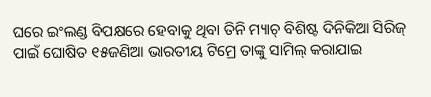ଘରେ ଇଂଲଣ୍ଡ ବିପକ୍ଷରେ ହେବାକୁ ଥିବା ତିନି ମ୍ୟାଚ୍ ବିଶିଷ୍ଟ ଦିନିକିଆ ସିରିଜ୍ ପାଇଁ ଘୋଷିତ ୧୫ଜଣିଆ ଭାରତୀୟ ଟିମ୍ରେ ତାଙ୍କୁ ସାମିଲ୍ କରାଯାଇ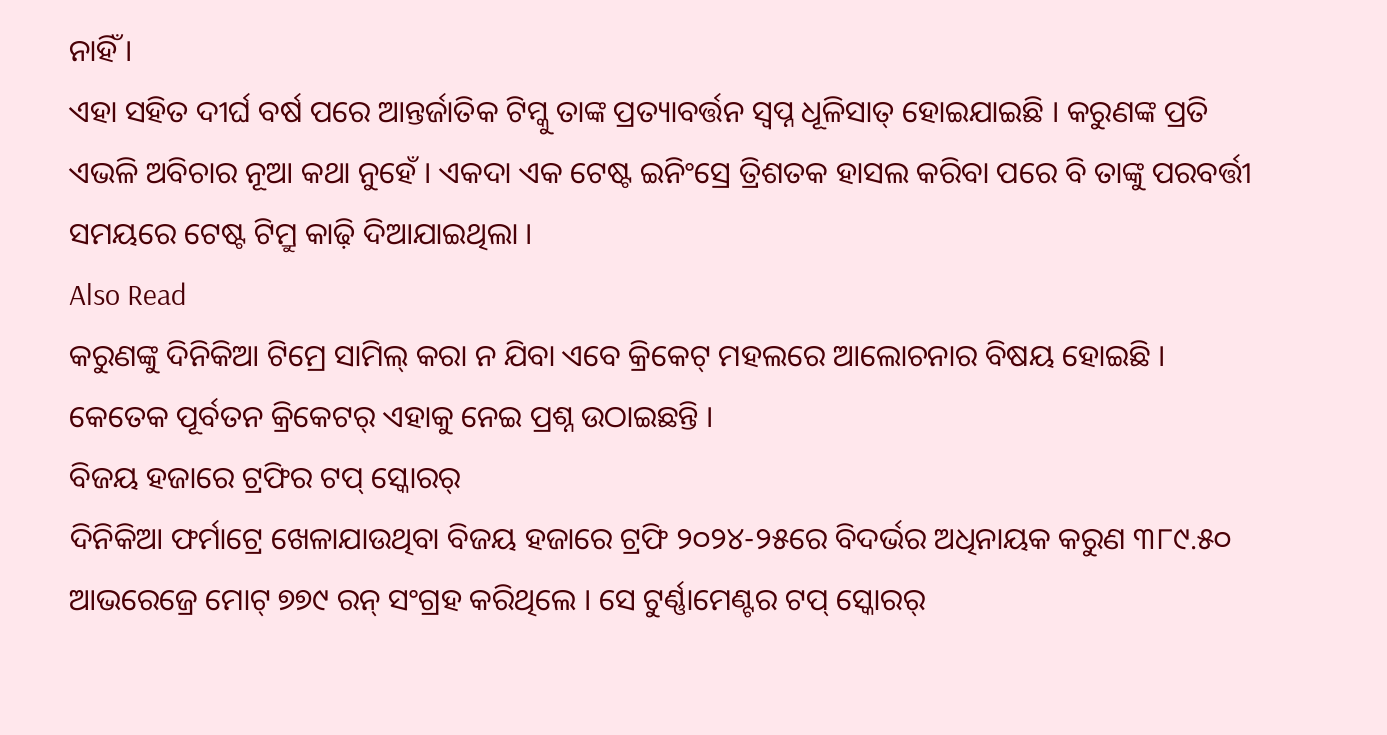ନାହିଁ ।
ଏହା ସହିତ ଦୀର୍ଘ ବର୍ଷ ପରେ ଆନ୍ତର୍ଜାତିକ ଟିମ୍କୁ ତାଙ୍କ ପ୍ରତ୍ୟାବର୍ତ୍ତନ ସ୍ୱପ୍ନ ଧୂଳିସାତ୍ ହୋଇଯାଇଛି । କରୁଣଙ୍କ ପ୍ରତି ଏଭଳି ଅବିଚାର ନୂଆ କଥା ନୁହେଁ । ଏକଦା ଏକ ଟେଷ୍ଟ ଇନିଂସ୍ରେ ତ୍ରିଶତକ ହାସଲ କରିବା ପରେ ବି ତାଙ୍କୁ ପରବର୍ତ୍ତୀ ସମୟରେ ଟେଷ୍ଟ ଟିମ୍ରୁ କାଢ଼ି ଦିଆଯାଇଥିଲା ।
Also Read
କରୁଣଙ୍କୁ ଦିନିକିଆ ଟିମ୍ରେ ସାମିଲ୍ କରା ନ ଯିବା ଏବେ କ୍ରିକେଟ୍ ମହଲରେ ଆଲୋଚନାର ବିଷୟ ହୋଇଛି । କେତେକ ପୂର୍ବତନ କ୍ରିକେଟର୍ ଏହାକୁ ନେଇ ପ୍ରଶ୍ନ ଉଠାଇଛନ୍ତି ।
ବିଜୟ ହଜାରେ ଟ୍ରଫିର ଟପ୍ ସ୍କୋରର୍
ଦିନିକିଆ ଫର୍ମାଟ୍ରେ ଖେଳାଯାଉଥିବା ବିଜୟ ହଜାରେ ଟ୍ରଫି ୨୦୨୪-୨୫ରେ ବିଦର୍ଭର ଅଧିନାୟକ କରୁଣ ୩୮୯.୫୦ ଆଭରେଜ୍ରେ ମୋଟ୍ ୭୭୯ ରନ୍ ସଂଗ୍ରହ କରିଥିଲେ । ସେ ଟୁର୍ଣ୍ଣାମେଣ୍ଟର ଟପ୍ ସ୍କୋରର୍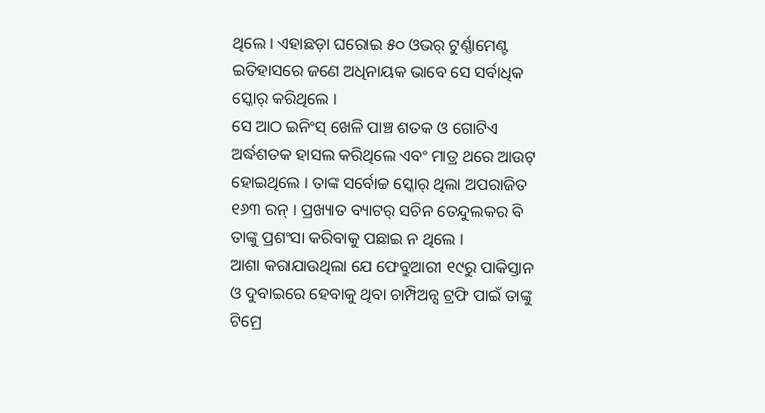ଥିଲେ । ଏହାଛଡ଼ା ଘରୋଇ ୫୦ ଓଭର୍ ଟୁର୍ଣ୍ଣାମେଣ୍ଟ ଇତିହାସରେ ଜଣେ ଅଧିନାୟକ ଭାବେ ସେ ସର୍ବାଧିକ ସ୍କୋର୍ କରିଥିଲେ ।
ସେ ଆଠ ଇନିଂସ୍ ଖେଳି ପାଞ୍ଚ ଶତକ ଓ ଗୋଟିଏ ଅର୍ଦ୍ଧଶତକ ହାସଲ କରିଥିଲେ ଏବଂ ମାତ୍ର ଥରେ ଆଉଟ୍ ହୋଇଥିଲେ । ତାଙ୍କ ସର୍ବୋଚ୍ଚ ସ୍କୋର୍ ଥିଲା ଅପରାଜିତ ୧୬୩ ରନ୍ । ପ୍ରଖ୍ୟାତ ବ୍ୟାଟର୍ ସଚିନ ତେନ୍ଦୁଲକର ବି ତାଙ୍କୁ ପ୍ରଶଂସା କରିବାକୁ ପଛାଇ ନ ଥିଲେ ।
ଆଶା କରାଯାଉଥିଲା ଯେ ଫେବ୍ରୁଆରୀ ୧୯ରୁ ପାକିସ୍ତାନ ଓ ଦୁବାଇରେ ହେବାକୁ ଥିବା ଚାମ୍ପିଅନ୍ସ ଟ୍ରଫି ପାଇଁ ତାଙ୍କୁ ଟିମ୍ରେ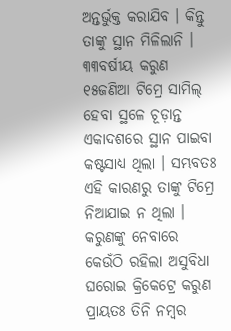ଅନ୍ତର୍ଭୁକ୍ତ କରାଯିବ । କିନ୍ତୁ ତାଙ୍କୁ ସ୍ଥାନ ମିଳିଲାନି ।
୩୩ବର୍ଷୀୟ କରୁଣ ୧୫ଜଣିଆ ଟିମ୍ରେ ସାମିଲ୍ ହେବା ସ୍ଥଳେ ଚୂଡ଼ାନ୍ତ ଏକାଦଶରେ ସ୍ଥାନ ପାଇବା କଷ୍ଟସାଧ୍ୟ ଥିଲା । ସମ୍ଭବତଃ ଏହି କାରଣରୁ ତାଙ୍କୁ ଟିମ୍ରେ ନିଆଯାଇ ନ ଥିଲା ।
କରୁଣଙ୍କୁ ନେବାରେ କେଉଁଠି ରହିଲା ଅସୁବିଧା
ଘରୋଇ କ୍ରିକେଟ୍ରେ କରୁଣ ପ୍ରାୟତଃ ତିନି ନମ୍ବର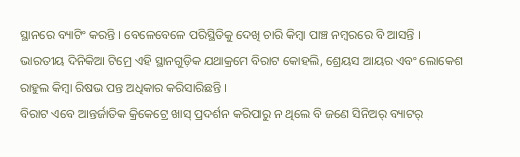ସ୍ଥାନରେ ବ୍ୟାଟିଂ କରନ୍ତି । ବେଳେବେଳେ ପରିସ୍ଥିତିକୁ ଦେଖି ଚାରି କିମ୍ବା ପାଞ୍ଚ ନମ୍ବରରେ ବି ଆସନ୍ତି । ଭାରତୀୟ ଦିନିକିଆ ଟିମ୍ରେ ଏହି ସ୍ଥାନଗୁଡ଼ିକ ଯଥାକ୍ରମେ ବିରାଟ କୋହଲି, ଶ୍ରେୟସ ଆୟର ଏବଂ ଲୋକେଶ ରାହୁଲ କିମ୍ବା ରିଷଭ ପନ୍ତ ଅଧିକାର କରିସାରିଛନ୍ତି ।
ବିରାଟ ଏବେ ଆନ୍ତର୍ଜାତିକ କ୍ରିକେଟ୍ରେ ଖାସ୍ ପ୍ରଦର୍ଶନ କରିପାରୁ ନ ଥିଲେ ବି ଜଣେ ସିନିଅର୍ ବ୍ୟାଟର୍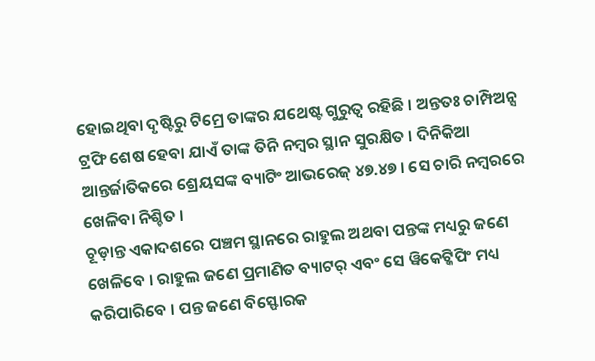ହୋଇଥିବା ଦୃଷ୍ଟିରୁ ଟିମ୍ରେ ତାଙ୍କର ଯଥେଷ୍ଟ ଗୁରୁତ୍ୱ ରହିଛି । ଅନ୍ତତଃ ଚାମ୍ପିଅନ୍ସ ଟ୍ରଫି ଶେଷ ହେବା ଯାଏଁ ତାଙ୍କ ତିନି ନମ୍ବର ସ୍ଥାନ ସୁରକ୍ଷିତ । ଦିନିକିଆ ଆନ୍ତର୍ଜାତିକରେ ଶ୍ରେୟସଙ୍କ ବ୍ୟାଟିଂ ଆଭରେଜ୍ ୪୭.୪୭ । ସେ ଚାରି ନମ୍ବରରେ ଖେଳିବା ନିଶ୍ଚିତ ।
ଚୂଡ଼ାନ୍ତ ଏକାଦଶରେ ପଞ୍ଚମ ସ୍ଥାନରେ ରାହୁଲ ଅଥବା ପନ୍ତଙ୍କ ମଧ୍ୟରୁ ଜଣେ ଖେଳିବେ । ରାହୁଲ ଜଣେ ପ୍ରମାଣିତ ବ୍ୟାଟର୍ ଏବଂ ସେ ୱିକେଟ୍କିପିଂ ମଧ୍ୟ କରିପାରିବେ । ପନ୍ତ ଜଣେ ବିସ୍ଫୋରକ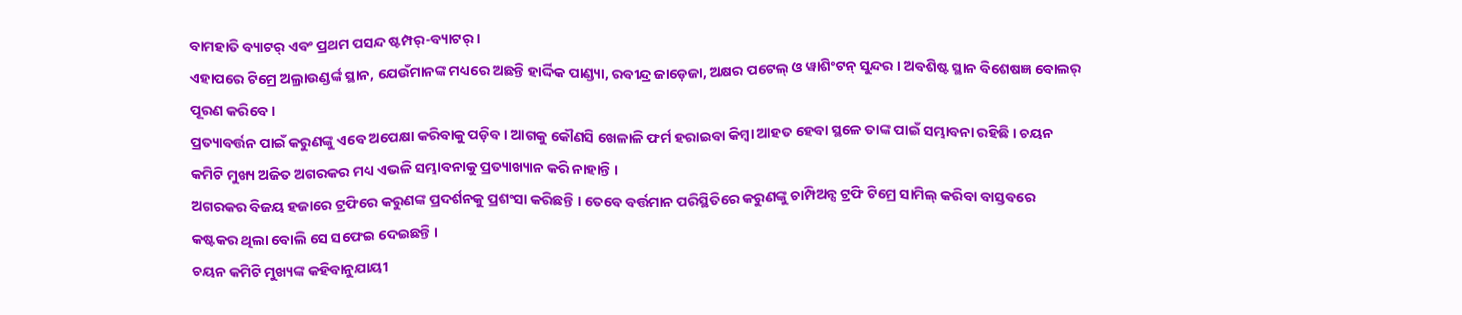ବାମହାତି ବ୍ୟାଟର୍ ଏବଂ ପ୍ରଥମ ପସନ୍ଦ ଷ୍ଟମ୍ପର୍-ବ୍ୟାଟର୍ ।
ଏହାପରେ ଟିମ୍ରେ ଅଲ୍ରାଉଣ୍ଡର୍ଙ୍କ ସ୍ଥାନ, ଯେଉଁମାନଙ୍କ ମଧ୍ୟରେ ଅଛନ୍ତି ହାର୍ଦ୍ଦିକ ପାଣ୍ଡ୍ୟା, ରବୀନ୍ଦ୍ର ଜାଡ଼େଜା, ଅକ୍ଷର ପଟେଲ୍ ଓ ୱାଶିଂଟନ୍ ସୁନ୍ଦର । ଅବଶିଷ୍ଟ ସ୍ଥାନ ବିଶେଷଜ୍ଞ ବୋଲର୍ ପୂରଣ କରିବେ ।
ପ୍ରତ୍ୟାବର୍ତ୍ତନ ପାଇଁ କରୁଣଙ୍କୁ ଏବେ ଅପେକ୍ଷା କରିବାକୁ ପଡ଼ିବ । ଆଗକୁ କୌଣସି ଖେଳାଳି ଫର୍ମ ହରାଇବା କିମ୍ବା ଆହତ ହେବା ସ୍ଥଳେ ତାଙ୍କ ପାଇଁ ସମ୍ଭାବନା ରହିଛି । ଚୟନ କମିଟି ମୁଖ୍ୟ ଅଜିତ ଅଗରକର ମଧ୍ୟ ଏଭଳି ସମ୍ଭାବନାକୁ ପ୍ରତ୍ୟାଖ୍ୟାନ କରି ନାହାନ୍ତି ।
ଅଗରକର ବିଜୟ ହଜାରେ ଟ୍ରଫିରେ କରୁଣଙ୍କ ପ୍ରଦର୍ଶନକୁ ପ୍ରଶଂସା କରିଛନ୍ତି । ତେବେ ବର୍ତ୍ତମାନ ପରିସ୍ଥିତିରେ କରୁଣଙ୍କୁ ଚାମ୍ପିଅନ୍ସ ଟ୍ରଫି ଟିମ୍ରେ ସାମିଲ୍ କରିବା ବାସ୍ତବରେ କଷ୍ଟକର ଥିଲା ବୋଲି ସେ ସଫେଇ ଦେଇଛନ୍ତି ।
ଚୟନ କମିଟି ମୁଖ୍ୟଙ୍କ କହିବାନୁଯାୟୀ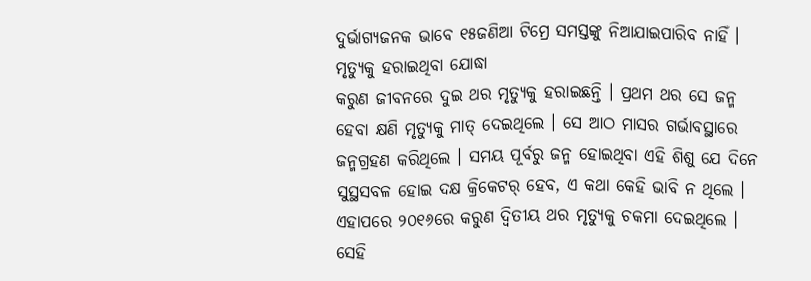ଦୁର୍ଭାଗ୍ୟଜନକ ଭାବେ ୧୫ଜଣିଆ ଟିମ୍ରେ ସମସ୍ତଙ୍କୁ ନିଆଯାଇପାରିବ ନାହିଁ ।
ମୃତ୍ୟୁକୁ ହରାଇଥିବା ଯୋଦ୍ଧା
କରୁଣ ଜୀବନରେ ଦୁଇ ଥର ମୃତ୍ୟୁକୁ ହରାଇଛନ୍ତି । ପ୍ରଥମ ଥର ସେ ଜନ୍ମ ହେବା କ୍ଷଣି ମୃତ୍ୟୁକୁ ମାତ୍ ଦେଇଥିଲେ । ସେ ଆଠ ମାସର ଗର୍ଭାବସ୍ଥାରେ ଜନ୍ମଗ୍ରହଣ କରିଥିଲେ । ସମୟ ପୂର୍ବରୁ ଜନ୍ମ ହୋଇଥିବା ଏହି ଶିଶୁ ଯେ ଦିନେ ସୁସ୍ଥସବଳ ହୋଇ ଦକ୍ଷ କ୍ରିକେଟର୍ ହେବ, ଏ କଥା କେହି ଭାବି ନ ଥିଲେ ।
ଏହାପରେ ୨୦୧୬ରେ କରୁଣ ଦ୍ୱିତୀୟ ଥର ମୃତ୍ୟୁକୁ ଚକମା ଦେଇଥିଲେ । ସେହି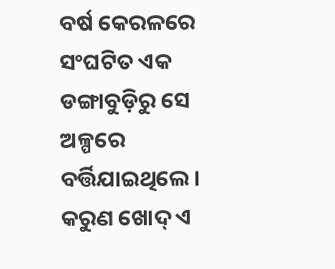ବର୍ଷ କେରଳରେ ସଂଘଟିତ ଏକ ଡଙ୍ଗାବୁଡ଼ିରୁ ସେ ଅଳ୍ପରେ ବର୍ତ୍ତିଯାଇଥିଲେ ।
କରୁଣ ଖୋଦ୍ ଏ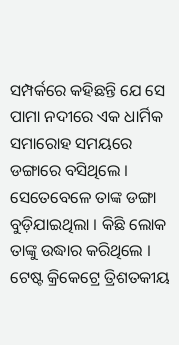ସମ୍ପର୍କରେ କହିଛନ୍ତି ଯେ ସେ ପାମା ନଦୀରେ ଏକ ଧାର୍ମିକ ସମାରୋହ ସମୟରେ ଡଙ୍ଗାରେ ବସିଥିଲେ । ସେତେବେଳେ ତାଙ୍କ ଡଙ୍ଗା ବୁଡ଼ିଯାଇଥିଲା । କିଛି ଲୋକ ତାଙ୍କୁ ଉଦ୍ଧାର କରିଥିଲେ ।
ଟେଷ୍ଟ କ୍ରିକେଟ୍ରେ ତ୍ରିଶତକୀୟ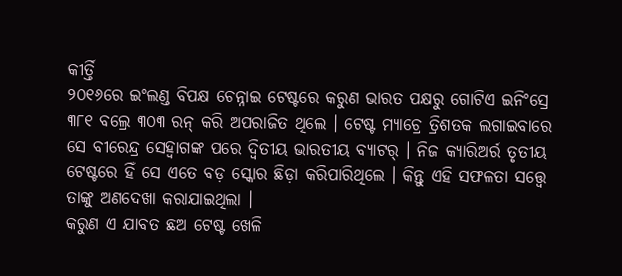କୀର୍ତ୍ତି
୨୦୧୬ରେ ଇଂଲଣ୍ଡ ବିପକ୍ଷ ଚେନ୍ନାଇ ଟେଷ୍ଟରେ କରୁଣ ଭାରତ ପକ୍ଷରୁ ଗୋଟିଏ ଇନିଂସ୍ରେ ୩୮୧ ବଲ୍ରେ ୩୦୩ ରନ୍ କରି ଅପରାଜିତ ଥିଲେ । ଟେଷ୍ଟ ମ୍ୟାଚ୍ରେ ତ୍ରିଶତକ ଲଗାଇବାରେ ସେ ବୀରେନ୍ଦ୍ର ସେହ୍ୱାଗଙ୍କ ପରେ ଦ୍ୱିତୀୟ ଭାରତୀୟ ବ୍ୟାଟର୍ । ନିଜ କ୍ୟାରିଅର୍ର ତୃତୀୟ ଟେଷ୍ଟରେ ହିଁ ସେ ଏତେ ବଡ଼ ସ୍କୋର ଛିଡ଼ା କରିପାରିଥିଲେ । କିନ୍ତୁ ଏହି ସଫଳତା ସତ୍ତ୍ୱେ ତାଙ୍କୁ ଅଣଦେଖା କରାଯାଇଥିଲା ।
କରୁଣ ଏ ଯାବତ ଛଅ ଟେଷ୍ଟ ଖେଳି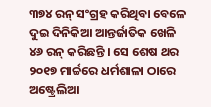୩୭୪ ରନ୍ ସଂଗ୍ରହ କରିଥିବା ବେଳେ ଦୁଇ ଦିନିକିଆ ଆନ୍ତର୍ଜାତିକ ଖେଳି ୪୬ ରନ୍ କରିଛନ୍ତି । ସେ ଶେଷ ଥର ୨୦୧୭ ମାର୍ଚ୍ଚରେ ଧର୍ମଶାଳା ଠାରେ ଅଷ୍ଟ୍ରେଲିଆ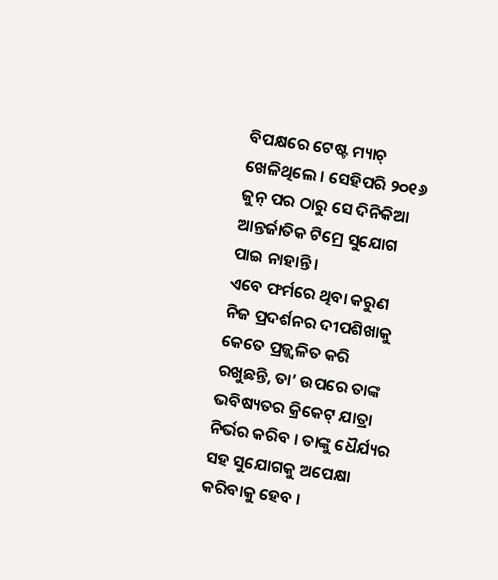ବିପକ୍ଷରେ ଟେଷ୍ଟ ମ୍ୟାଚ୍ ଖେଳିଥିଲେ । ସେହିପରି ୨୦୧୬ ଜୁନ୍ ପର ଠାରୁ ସେ ଦିନିକିଆ ଆନ୍ତର୍ଜାତିକ ଟିମ୍ରେ ସୁଯୋଗ ପାଇ ନାହାନ୍ତି ।
ଏବେ ଫର୍ମରେ ଥିବା କରୁଣ ନିଜ ପ୍ରଦର୍ଶନର ଦୀପଶିଖାକୁ କେତେ ପ୍ରଜ୍ଜ୍ୱଳିତ କରି ରଖୁଛନ୍ତି, ତା’ ଉପରେ ତାଙ୍କ ଭବିଷ୍ୟତର କ୍ରିକେଟ୍ ଯାତ୍ରା ନିର୍ଭର କରିବ । ତାଙ୍କୁ ଧୈର୍ଯ୍ୟର ସହ ସୁଯୋଗକୁ ଅପେକ୍ଷା କରିବାକୁ ହେବ ।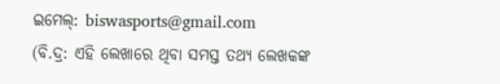ଇମେଲ୍: biswasports@gmail.com
(ବି.ଦ୍ର: ଏହି ଲେଖାରେ ଥିବା ସମସ୍ତ ତଥ୍ୟ ଲେଖକଙ୍କ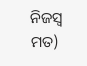ନିଜସ୍ୱ ମତ)